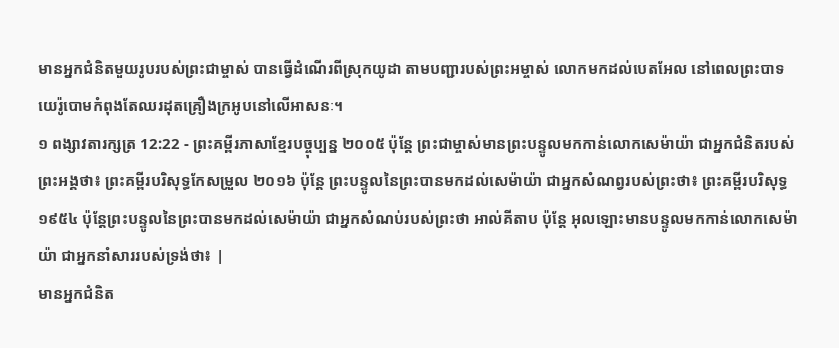មានអ្នកជំនិតមួយរូបរបស់ព្រះជាម្ចាស់ បានធ្វើដំណើរពីស្រុកយូដា តាមបញ្ជារបស់ព្រះអម្ចាស់ លោកមកដល់បេតអែល នៅពេលព្រះបាទយេរ៉ូបោមកំពុងតែឈរដុតគ្រឿងក្រអូបនៅលើអាសនៈ។
១ ពង្សាវតារក្សត្រ 12:22 - ព្រះគម្ពីរភាសាខ្មែរបច្ចុប្បន្ន ២០០៥ ប៉ុន្តែ ព្រះជាម្ចាស់មានព្រះបន្ទូលមកកាន់លោកសេម៉ាយ៉ា ជាអ្នកជំនិតរបស់ព្រះអង្គថា៖ ព្រះគម្ពីរបរិសុទ្ធកែសម្រួល ២០១៦ ប៉ុន្តែ ព្រះបន្ទូលនៃព្រះបានមកដល់សេម៉ាយ៉ា ជាអ្នកសំណព្វរបស់ព្រះថា៖ ព្រះគម្ពីរបរិសុទ្ធ ១៩៥៤ ប៉ុន្តែព្រះបន្ទូលនៃព្រះបានមកដល់សេម៉ាយ៉ា ជាអ្នកសំណប់របស់ព្រះថា អាល់គីតាប ប៉ុន្តែ អុលឡោះមានបន្ទូលមកកាន់លោកសេម៉ាយ៉ា ជាអ្នកនាំសាររបស់ទ្រង់ថា៖ |
មានអ្នកជំនិត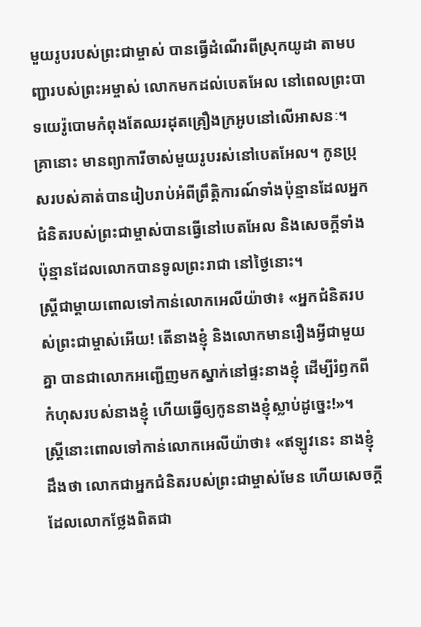មួយរូបរបស់ព្រះជាម្ចាស់ បានធ្វើដំណើរពីស្រុកយូដា តាមបញ្ជារបស់ព្រះអម្ចាស់ លោកមកដល់បេតអែល នៅពេលព្រះបាទយេរ៉ូបោមកំពុងតែឈរដុតគ្រឿងក្រអូបនៅលើអាសនៈ។
គ្រានោះ មានព្យាការីចាស់មួយរូបរស់នៅបេតអែល។ កូនប្រុសរបស់គាត់បានរៀបរាប់អំពីព្រឹត្តិការណ៍ទាំងប៉ុន្មានដែលអ្នកជំនិតរបស់ព្រះជាម្ចាស់បានធ្វើនៅបេតអែល និងសេចក្ដីទាំងប៉ុន្មានដែលលោកបានទូលព្រះរាជា នៅថ្ងៃនោះ។
ស្ត្រីជាម្ដាយពោលទៅកាន់លោកអេលីយ៉ាថា៖ «អ្នកជំនិតរបស់ព្រះជាម្ចាស់អើយ! តើនាងខ្ញុំ និងលោកមានរឿងអ្វីជាមួយគ្នា បានជាលោកអញ្ជើញមកស្នាក់នៅផ្ទះនាងខ្ញុំ ដើម្បីរំឭកពីកំហុសរបស់នាងខ្ញុំ ហើយធ្វើឲ្យកូននាងខ្ញុំស្លាប់ដូច្នេះ!»។
ស្ត្រីនោះពោលទៅកាន់លោកអេលីយ៉ាថា៖ «ឥឡូវនេះ នាងខ្ញុំដឹងថា លោកជាអ្នកជំនិតរបស់ព្រះជាម្ចាស់មែន ហើយសេចក្ដីដែលលោកថ្លែងពិតជា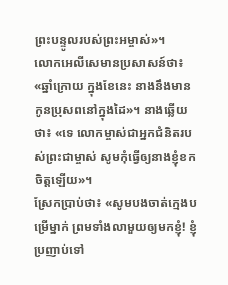ព្រះបន្ទូលរបស់ព្រះអម្ចាស់»។
លោកអេលីសេមានប្រសាសន៍ថា៖ «ឆ្នាំក្រោយ ក្នុងខែនេះ នាងនឹងមានកូនប្រុសពនៅក្នុងដៃ»។ នាងឆ្លើយថា៖ «ទេ លោកម្ចាស់ជាអ្នកជំនិតរបស់ព្រះជាម្ចាស់ សូមកុំធ្វើឲ្យនាងខ្ញុំខកចិត្តឡើយ»។
ស្រែកប្រាប់ថា៖ «សូមបងចាត់ក្មេងបម្រើម្នាក់ ព្រមទាំងលាមួយឲ្យមកខ្ញុំ! ខ្ញុំប្រញាប់ទៅ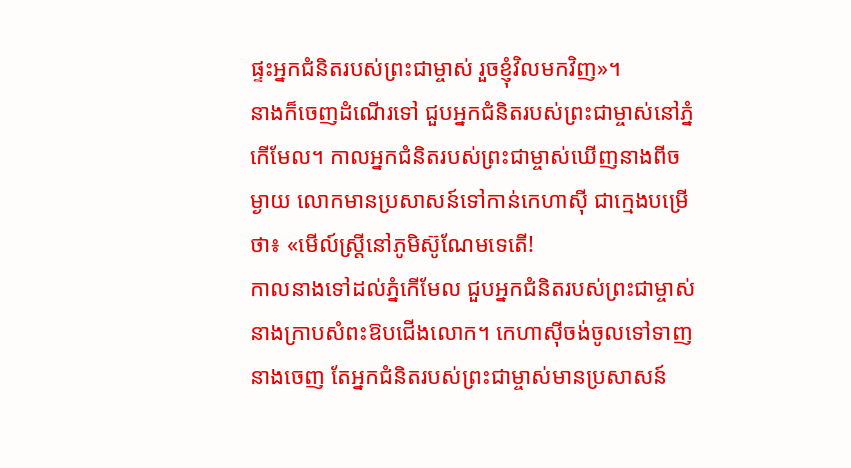ផ្ទះអ្នកជំនិតរបស់ព្រះជាម្ចាស់ រួចខ្ញុំវិលមកវិញ»។
នាងក៏ចេញដំណើរទៅ ជួបអ្នកជំនិតរបស់ព្រះជាម្ចាស់នៅភ្នំកើមែល។ កាលអ្នកជំនិតរបស់ព្រះជាម្ចាស់ឃើញនាងពីចម្ងាយ លោកមានប្រសាសន៍ទៅកាន់កេហាស៊ី ជាក្មេងបម្រើថា៖ «មើល៍ស្ត្រីនៅភូមិស៊ូណែមទេតើ!
កាលនាងទៅដល់ភ្នំកើមែល ជួបអ្នកជំនិតរបស់ព្រះជាម្ចាស់ នាងក្រាបសំពះឱបជើងលោក។ កេហាស៊ីចង់ចូលទៅទាញនាងចេញ តែអ្នកជំនិតរបស់ព្រះជាម្ចាស់មានប្រសាសន៍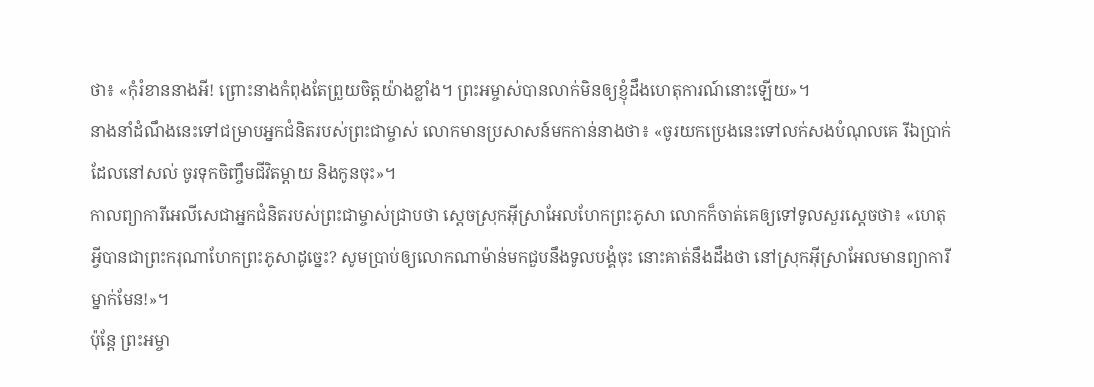ថា៖ «កុំរំខាននាងអី! ព្រោះនាងកំពុងតែព្រួយចិត្តយ៉ាងខ្លាំង។ ព្រះអម្ចាស់បានលាក់មិនឲ្យខ្ញុំដឹងហេតុការណ៍នោះឡើយ»។
នាងនាំដំណឹងនេះទៅជម្រាបអ្នកជំនិតរបស់ព្រះជាម្ចាស់ លោកមានប្រសាសន៍មកកាន់នាងថា៖ «ចូរយកប្រេងនេះទៅលក់សងបំណុលគេ រីឯប្រាក់ដែលនៅសល់ ចូរទុកចិញ្ចឹមជីវិតម្ដាយ និងកូនចុះ»។
កាលព្យាការីអេលីសេជាអ្នកជំនិតរបស់ព្រះជាម្ចាស់ជ្រាបថា ស្ដេចស្រុកអ៊ីស្រាអែលហែកព្រះភូសា លោកក៏ចាត់គេឲ្យទៅទូលសួរស្ដេចថា៖ «ហេតុអ្វីបានជាព្រះករុណាហែកព្រះភូសាដូច្នេះ? សូមប្រាប់ឲ្យលោកណាម៉ាន់មកជួបនឹងទូលបង្គំចុះ នោះគាត់នឹងដឹងថា នៅស្រុកអ៊ីស្រាអែលមានព្យាការីម្នាក់មែន!»។
ប៉ុន្តែ ព្រះអម្ចា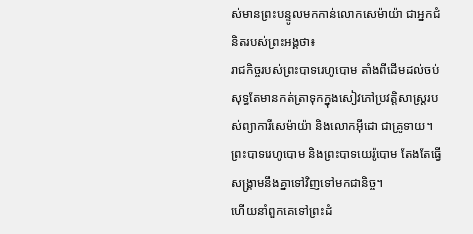ស់មានព្រះបន្ទូលមកកាន់លោកសេម៉ាយ៉ា ជាអ្នកជំនិតរបស់ព្រះអង្គថា៖
រាជកិច្ចរបស់ព្រះបាទរេហូបោម តាំងពីដើមដល់ចប់ សុទ្ធតែមានកត់ត្រាទុកក្នុងសៀវភៅប្រវត្តិសាស្ត្ររបស់ព្យាការីសេម៉ាយ៉ា និងលោកអ៊ីដោ ជាគ្រូទាយ។ ព្រះបាទរេហូបោម និងព្រះបាទយេរ៉ូបោម តែងតែធ្វើសង្គ្រាមនឹងគ្នាទៅវិញទៅមកជានិច្ច។
ហើយនាំពួកគេទៅព្រះដំ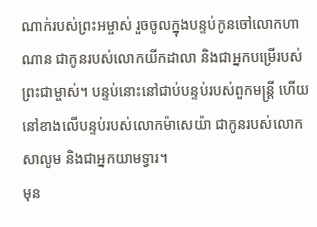ណាក់របស់ព្រះអម្ចាស់ រួចចូលក្នុងបន្ទប់កូនចៅលោកហាណាន ជាកូនរបស់លោកយីកដាលា និងជាអ្នកបម្រើរបស់ព្រះជាម្ចាស់។ បន្ទប់នោះនៅជាប់បន្ទប់របស់ពួកមន្ត្រី ហើយនៅខាងលើបន្ទប់របស់លោកម៉ាសេយ៉ា ជាកូនរបស់លោកសាលូម និងជាអ្នកយាមទ្វារ។
មុន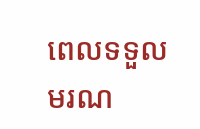ពេលទទួលមរណ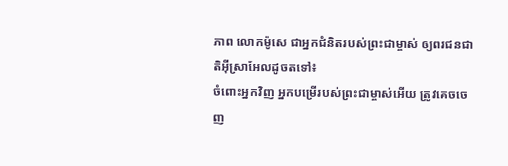ភាព លោកម៉ូសេ ជាអ្នកជំនិតរបស់ព្រះជាម្ចាស់ ឲ្យពរជនជាតិអ៊ីស្រាអែលដូចតទៅ៖
ចំពោះអ្នកវិញ អ្នកបម្រើរបស់ព្រះជាម្ចាស់អើយ ត្រូវគេចចេញ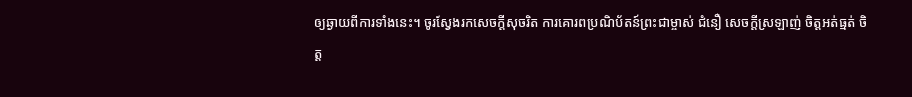ឲ្យឆ្ងាយពីការទាំងនេះ។ ចូរស្វែងរកសេចក្ដីសុចរិត ការគោរពប្រណិប័តន៍ព្រះជាម្ចាស់ ជំនឿ សេចក្ដីស្រឡាញ់ ចិត្តអត់ធ្មត់ ចិត្ត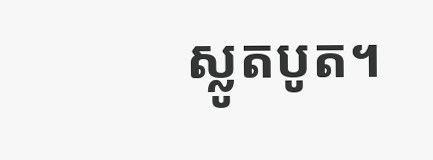ស្លូតបូត។